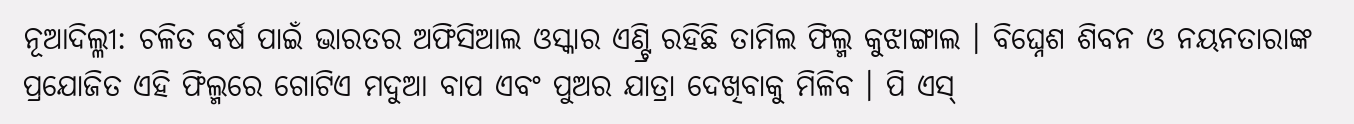ନୂଆଦିଲ୍ଳୀ: ଚଳିତ ବର୍ଷ ପାଇଁ ଭାରତର ଅଫିସିଆଲ ଓସ୍କାର ଏଣ୍ଟ୍ରି ରହିଛି ତାମିଲ ଫିଲ୍ମ କୁଝାଙ୍ଗାଲ । ବିଘ୍ନେଶ ଶିବନ ଓ ନୟନତାରାଙ୍କ ପ୍ରଯୋଜିତ ଏହି ଫିଲ୍ମରେ ଗୋଟିଏ ମଦୁଆ ବାପ ଏବଂ ପୁଅର ଯାତ୍ରା ଦେଖିବାକୁ ମିଳିବ । ପି ଏସ୍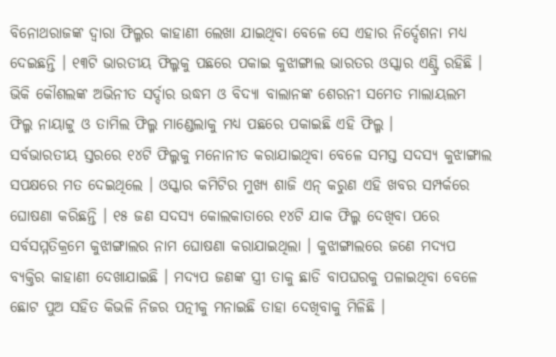ବିନୋଥରାଜଙ୍କ ଦ୍ୱାରା ଫିଲ୍ମର କାହାଣୀ ଲେଖା ଯାଇଥିବା ବେଳେ ସେ ଏହାର ନିର୍ଦ୍ଦେଶନା ମଧ୍ୟ ଦେଇଛନ୍ତି । ୧୩ଟି ଭାରତୀୟ ଫିଲ୍ମକୁ ପଛରେ ପକାଇ କୁଝାଙ୍ଗାଲ ଭାରତର ଓସ୍କାର ଏଣ୍ଟ୍ରି ରହିଛି । ଭିକି କୌଶଲଙ୍କ ଅଭିନୀତ ସର୍ଦ୍ଦାର ଉଦ୍ଧମ ଓ ବିଦ୍ୟା ବାଲାନଙ୍କ ଶେରନୀ ସମେତ ମାଲାୟଲମ ଫିଲ୍ମ ନାୟାଟ୍ଟୁ ଓ ତାମିଲ ଫିଲ୍ମ ମାଣ୍ଡେଲାକୁ ମଧ୍ୟ ପଛରେ ପକାଇଛି ଏହି ଫିଲ୍ମ ।
ସର୍ବଭାରତୀୟ ସ୍ତରରେ ୧୪ଟି ଫିଲ୍ମକୁ ମନୋନୀତ କରାଯାଇଥିବା ବେଳେ ସମସ୍ତ ସଦସ୍ୟ କୁଝାଙ୍ଗାଲ ସପକ୍ଷରେ ମତ ଦେଇଥିଲେ । ଓସ୍କାର କମିଟିର ମୁଖ୍ୟ ଶାଜି ଏନ୍ କରୁଣ ଏହି ଖବର ସମ୍ପର୍କରେ ଘୋଷଣା କରିଛନ୍ତି । ୧୫ ଜଣ ସଦସ୍ୟ କୋଲକାତାରେ ୧୪ଟି ଯାକ ଫିଲ୍ମ ଦେଖିବା ପରେ ସର୍ବସମ୍ମତିକ୍ରମେ କୁଝାଙ୍ଗାଲର ନାମ ଘୋଷଣା କରାଯାଇଥିଲା । କୁଝାଙ୍ଗାଲରେ ଜଣେ ମଦ୍ୟପ ବ୍ୟକ୍ତିର କାହାଣୀ ଦେଖାଯାଇଛି । ମଦ୍ୟପ ଜଣଙ୍କ ସ୍ତ୍ରୀ ତାକୁ ଛାଡି ବାପଘରକୁ ପଳାଇଥିବା ବେଳେ ଛୋଟ ପୁଅ ସହିତ କିଭଳି ନିଜର ପତ୍ନୀକୁ ମନାଇଛି ତାହା ଦେଖିବାକୁ ମିଳିଛି ।